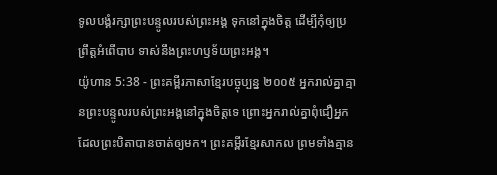ទូលបង្គំរក្សាព្រះបន្ទូលរបស់ព្រះអង្គ ទុកនៅក្នុងចិត្ត ដើម្បីកុំឲ្យប្រព្រឹត្តអំពើបាប ទាស់នឹងព្រះហឫទ័យព្រះអង្គ។
យ៉ូហាន 5:38 - ព្រះគម្ពីរភាសាខ្មែរបច្ចុប្បន្ន ២០០៥ អ្នករាល់គ្នាគ្មានព្រះបន្ទូលរបស់ព្រះអង្គនៅក្នុងចិត្តទេ ព្រោះអ្នករាល់គ្នាពុំជឿអ្នកដែលព្រះបិតាបានចាត់ឲ្យមក។ ព្រះគម្ពីរខ្មែរសាកល ព្រមទាំងគ្មាន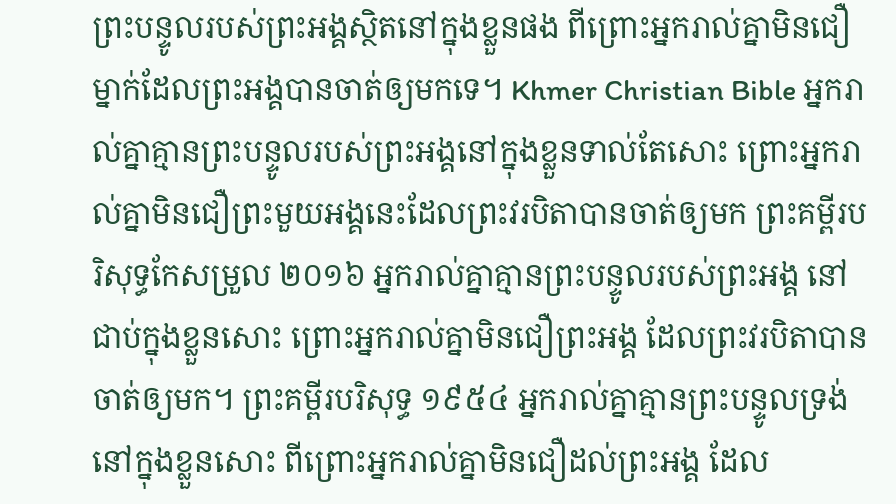ព្រះបន្ទូលរបស់ព្រះអង្គស្ថិតនៅក្នុងខ្លួនផង ពីព្រោះអ្នករាល់គ្នាមិនជឿម្នាក់ដែលព្រះអង្គបានចាត់ឲ្យមកទេ។ Khmer Christian Bible អ្នករាល់គ្នាគ្មានព្រះបន្ទូលរបស់ព្រះអង្គនៅក្នុងខ្លួនទាល់តែសោះ ព្រោះអ្នករាល់គ្នាមិនជឿព្រះមួយអង្គនេះដែលព្រះវរបិតាបានចាត់ឲ្យមក ព្រះគម្ពីរបរិសុទ្ធកែសម្រួល ២០១៦ អ្នករាល់គ្នាគ្មានព្រះបន្ទូលរបស់ព្រះអង្គ នៅជាប់ក្នុងខ្លួនសោះ ព្រោះអ្នករាល់គ្នាមិនជឿព្រះអង្គ ដែលព្រះវរបិតាបានចាត់ឲ្យមក។ ព្រះគម្ពីរបរិសុទ្ធ ១៩៥៤ អ្នករាល់គ្នាគ្មានព្រះបន្ទូលទ្រង់នៅក្នុងខ្លួនសោះ ពីព្រោះអ្នករាល់គ្នាមិនជឿដល់ព្រះអង្គ ដែល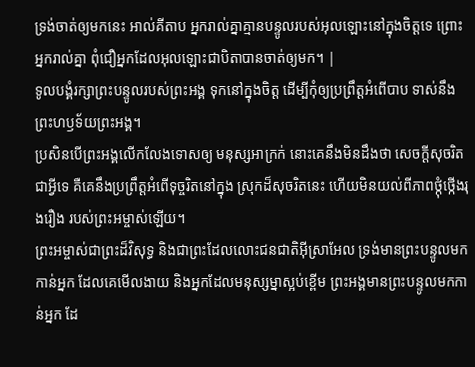ទ្រង់ចាត់ឲ្យមកនេះ អាល់គីតាប អ្នករាល់គ្នាគ្មានបន្ទូលរបស់អុលឡោះនៅក្នុងចិត្ដទេ ព្រោះអ្នករាល់គ្នា ពុំជឿអ្នកដែលអុលឡោះជាបិតាបានចាត់ឲ្យមក។ |
ទូលបង្គំរក្សាព្រះបន្ទូលរបស់ព្រះអង្គ ទុកនៅក្នុងចិត្ត ដើម្បីកុំឲ្យប្រព្រឹត្តអំពើបាប ទាស់នឹងព្រះហឫទ័យព្រះអង្គ។
ប្រសិនបើព្រះអង្គលើកលែងទោសឲ្យ មនុស្សអាក្រក់ នោះគេនឹងមិនដឹងថា សេចក្ដីសុចរិតជាអ្វីទេ គឺគេនឹងប្រព្រឹត្តអំពើទុច្ចរិតនៅក្នុង ស្រុកដ៏សុចរិតនេះ ហើយមិនយល់ពីភាពថ្កុំថ្កើងរុងរឿង របស់ព្រះអម្ចាស់ឡើយ។
ព្រះអម្ចាស់ជាព្រះដ៏វិសុទ្ធ និងជាព្រះដែលលោះជនជាតិអ៊ីស្រាអែល ទ្រង់មានព្រះបន្ទូលមកកាន់អ្នក ដែលគេមើលងាយ និងអ្នកដែលមនុស្សម្នាស្អប់ខ្ពើម ព្រះអង្គមានព្រះបន្ទូលមកកាន់អ្នក ដែ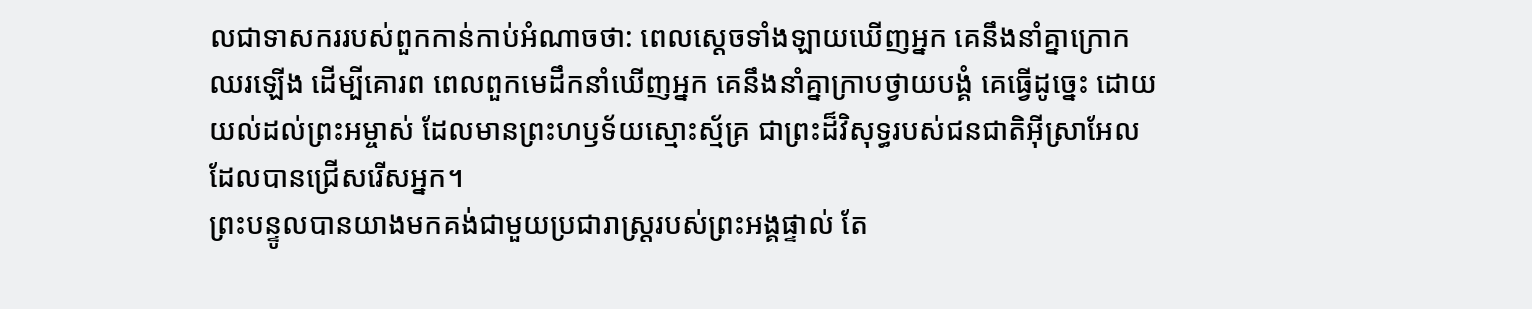លជាទាសកររបស់ពួកកាន់កាប់អំណាចថា: ពេលស្ដេចទាំងឡាយឃើញអ្នក គេនឹងនាំគ្នាក្រោកឈរឡើង ដើម្បីគោរព ពេលពួកមេដឹកនាំឃើញអ្នក គេនឹងនាំគ្នាក្រាបថ្វាយបង្គំ គេធ្វើដូច្នេះ ដោយយល់ដល់ព្រះអម្ចាស់ ដែលមានព្រះហឫទ័យស្មោះស្ម័គ្រ ជាព្រះដ៏វិសុទ្ធរបស់ជនជាតិអ៊ីស្រាអែល ដែលបានជ្រើសរើសអ្នក។
ព្រះបន្ទូលបានយាងមកគង់ជាមួយប្រជារាស្ត្ររបស់ព្រះអង្គផ្ទាល់ តែ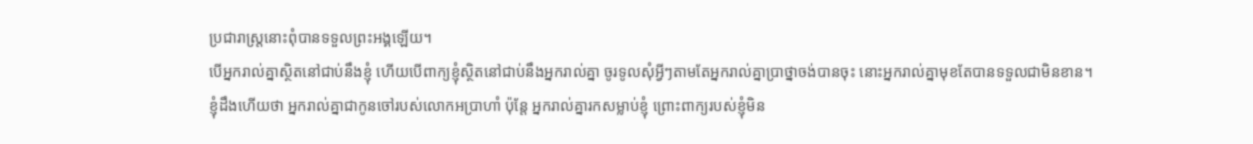ប្រជារាស្ត្រនោះពុំបានទទួលព្រះអង្គឡើយ។
បើអ្នករាល់គ្នាស្ថិតនៅជាប់នឹងខ្ញុំ ហើយបើពាក្យខ្ញុំស្ថិតនៅជាប់នឹងអ្នករាល់គ្នា ចូរទូលសុំអ្វីៗតាមតែអ្នករាល់គ្នាប្រាថ្នាចង់បានចុះ នោះអ្នករាល់គ្នាមុខតែបានទទួលជាមិនខាន។
ខ្ញុំដឹងហើយថា អ្នករាល់គ្នាជាកូនចៅរបស់លោកអប្រាហាំ ប៉ុន្តែ អ្នករាល់គ្នារកសម្លាប់ខ្ញុំ ព្រោះពាក្យរបស់ខ្ញុំមិន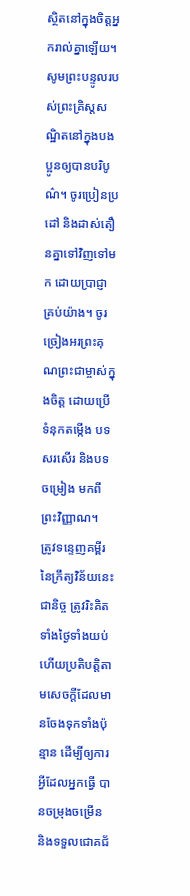ស្ថិតនៅក្នុងចិត្តអ្នករាល់គ្នាឡើយ។
សូមព្រះបន្ទូលរបស់ព្រះគ្រិស្តសណ្ឋិតនៅក្នុងបងប្អូនឲ្យបានបរិបូណ៌។ ចូរប្រៀនប្រដៅ និងដាស់តឿនគ្នាទៅវិញទៅមក ដោយប្រាជ្ញាគ្រប់យ៉ាង។ ចូរច្រៀងអរព្រះគុណព្រះជាម្ចាស់ក្នុងចិត្ត ដោយប្រើទំនុកតម្កើង បទសរសើរ និងបទចម្រៀង មកពីព្រះវិញ្ញាណ។
ត្រូវទន្ទេញគម្ពីរនៃក្រឹត្យវិន័យនេះជានិច្ច ត្រូវរិះគិតទាំងថ្ងៃទាំងយប់ ហើយប្រតិបត្តិតាមសេចក្ដីដែលមានចែងទុកទាំងប៉ុន្មាន ដើម្បីឲ្យការអ្វីដែលអ្នកធ្វើ បានចម្រុងចម្រើន និងទទួលជោគជ័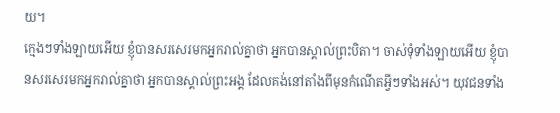យ។
ក្មេងៗទាំងឡាយអើយ ខ្ញុំបានសរសេរមកអ្នករាល់គ្នាថា អ្នកបានស្គាល់ព្រះបិតា។ ចាស់ទុំទាំងឡាយអើយ ខ្ញុំបានសរសេរមកអ្នករាល់គ្នាថា អ្នកបានស្គាល់ព្រះអង្គ ដែលគង់នៅតាំងពីមុនកំណើតអ្វីៗទាំងអស់។ យុវជនទាំង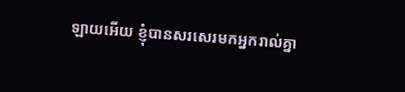ឡាយអើយ ខ្ញុំបានសរសេរមកអ្នករាល់គ្នា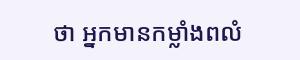ថា អ្នកមានកម្លាំងពលំ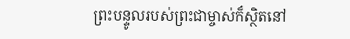ព្រះបន្ទូលរបស់ព្រះជាម្ចាស់ក៏ស្ថិតនៅ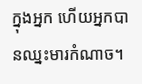ក្នុងអ្នក ហើយអ្នកបានឈ្នះមារកំណាច។